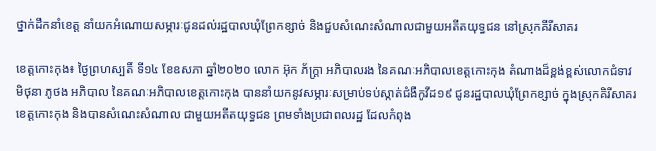ថ្នាក់ដឹកនាំខេត្ត នាំយកអំណោយសម្ភារៈជូនដល់រដ្ឋបាលឃុំព្រែកខ្សាច់ និងជួបសំណេះសំណាលជាមួយអតីតយុទ្ធជន នៅស្រុកគីរីសាគរ

ខេត្តកោះកុង៖ ថ្ងៃព្រហស្បតិ៍ ទី១៤ ខែឧសភា ឆ្នាំ២០២០ លោក អ៊ុក ភ័ក្ត្រា អភិបាលរង នៃគណៈអភិបាលខេត្តកោះកុង តំណាងដ៏ខ្ពង់ខ្ពស់លោកជំទាវ មិថុនា ភូថង អភិបាល នៃគណៈអភិបាលខេត្តកោះកុង បាននាំយកនូវសម្ភារៈសម្រាប់ទប់ស្កាត់ជំងឺកូវីដ១៩ ជូនរដ្ឋបាលឃុំព្រែកខ្សាច់ ក្នុងស្រុកគិរីសាគរ ខេត្តកោះកុង និងបានសំណេះសំណាល ជាមួយអតីតយុទ្ធជន ព្រមទាំងប្រជាពលរដ្ឋ ដែលកំពុង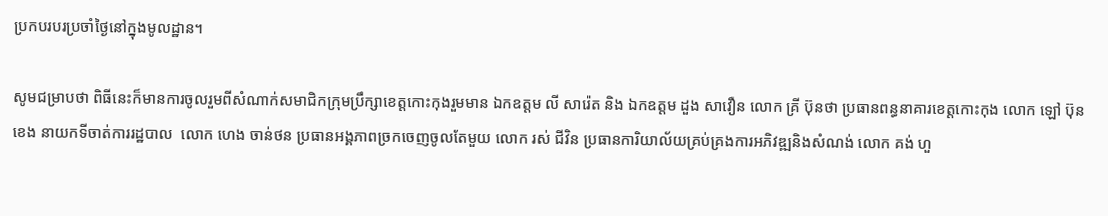ប្រកបរបរប្រចាំថ្ងៃនៅក្នុងមូលដ្ឋាន។

សូមជម្រាបថា ពិធីនេះក៏មានការចូលរួមពីសំណាក់សមាជិកក្រុមប្រឹក្សាខេត្តកោះកុងរួមមាន ឯកឧត្តម លី សារ៉េត និង ឯកឧត្តម ដួង សាវឿន លោក គ្រី ប៊ុនថា ប្រធានពន្ធនាគារខេត្តកោះកុង លោក ឡៅ ប៊ុនខេង នាយកទីចាត់ការរដ្ឋបាល  លោក ហេង ចាន់ថន ប្រធានអង្គភាពច្រកចេញចូលតែមួយ លោក រស់ ជីវិន ប្រធានការិយាល័យគ្រប់គ្រងការអភិវឌ្ឍនិងសំណង់ លោក គង់ ហួ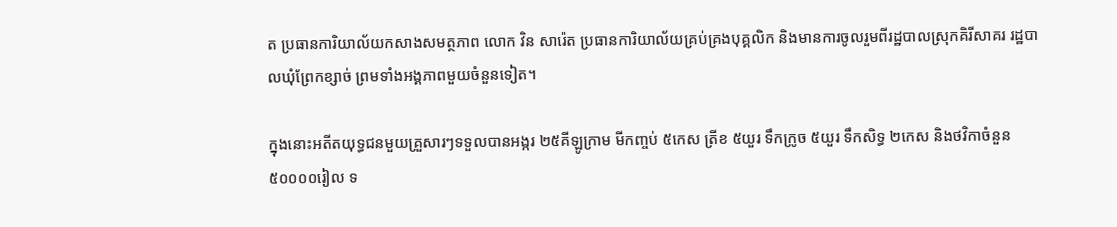ត ប្រធានការិយាល័យកសាងសមត្ថភាព លោក វិន សារ៉េត ប្រធានការិយាល័យគ្រប់គ្រងបុគ្គលិក និងមានការចូលរួមពីរដ្ឋបាលស្រុកគិរីសាគរ រដ្ឋបាលឃុំព្រែកខ្សាច់ ព្រមទាំងអង្គភាពមួយចំនួនទៀត។

ក្នុងនោះអតីតយុទ្ធជនមួយគ្រួសារៗទទួលបានអង្ករ ២៥គីឡូក្រាម មីកញ្ចប់ ៥កេស ត្រីខ ៥យួរ ទឹកក្រូច ៥យួរ ទឹកសិទ្ធ ២កេស និងថវិកាចំនួន ៥០០០០រៀល ទ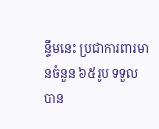ន្ទឹមនេះ ប្រជាការពារមានចំនួន ៦៥រូប ទទួលបាន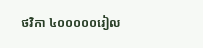ថវិកា ៤០០០០០រៀល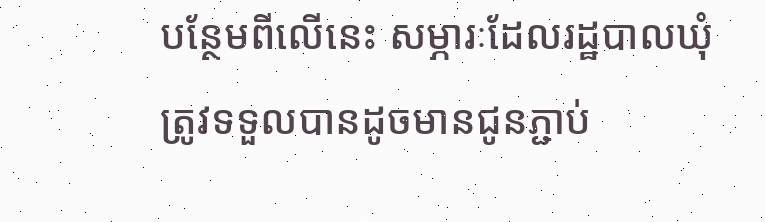បន្ថែមពីលើនេះ សម្ភារៈដែលរដ្ឋបាលឃុំត្រូវទទួលបានដូចមានជូនភ្ជាប់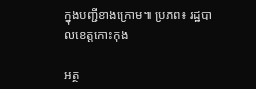ក្នុងបញ្ជីខាងក្រោម៕ ប្រភព៖ រដ្ឋបាលខេត្តកោះកុង

អត្ថ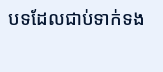បទដែលជាប់ទាក់ទង